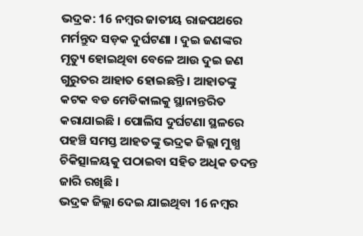ଭଦ୍ରକ: 16 ନମ୍ବର ଜାତୀୟ ରାଜପଥରେ ମର୍ମନ୍ତୁଦ ସଡ଼କ ଦୁର୍ଘଟଣା । ଦୁଇ ଜଣଙ୍କର ମୃତ୍ୟୁ ହୋଇଥିବା ବେଳେ ଆଉ ଦୁଇ ଜଣ ଗୁରୁତର ଆହାତ ହୋଇଛନ୍ତି । ଆହାତଙ୍କୁ କଟକ ବଡ ମେଡିକାଲକୁ ସ୍ଥାନାନ୍ତରିତ କରାଯାଇଛି । ପୋଲିସ ଦୁର୍ଘଟଣା ସ୍ଥଳରେ ପହଞ୍ଚି ସମସ୍ତ ଆହତଙ୍କୁ ଭଦ୍ରକ ଜିଲ୍ଲା ମୁଖ୍ଯ ଚିକିତ୍ସାଳୟକୁ ପଠାଇବା ସହିତ ଅଧିକ ତଦନ୍ତ ଜାରି ରଖିଛି ।
ଭଦ୍ରକ ଜିଲ୍ଲା ଦେଇ ଯାଇଥିବା 16 ନମ୍ବର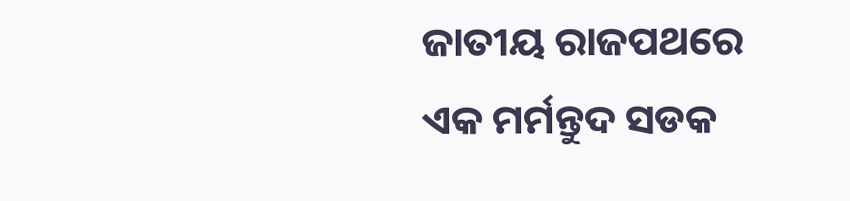ଜାତୀୟ ରାଜପଥରେ ଏକ ମର୍ମନ୍ତୁଦ ସଡକ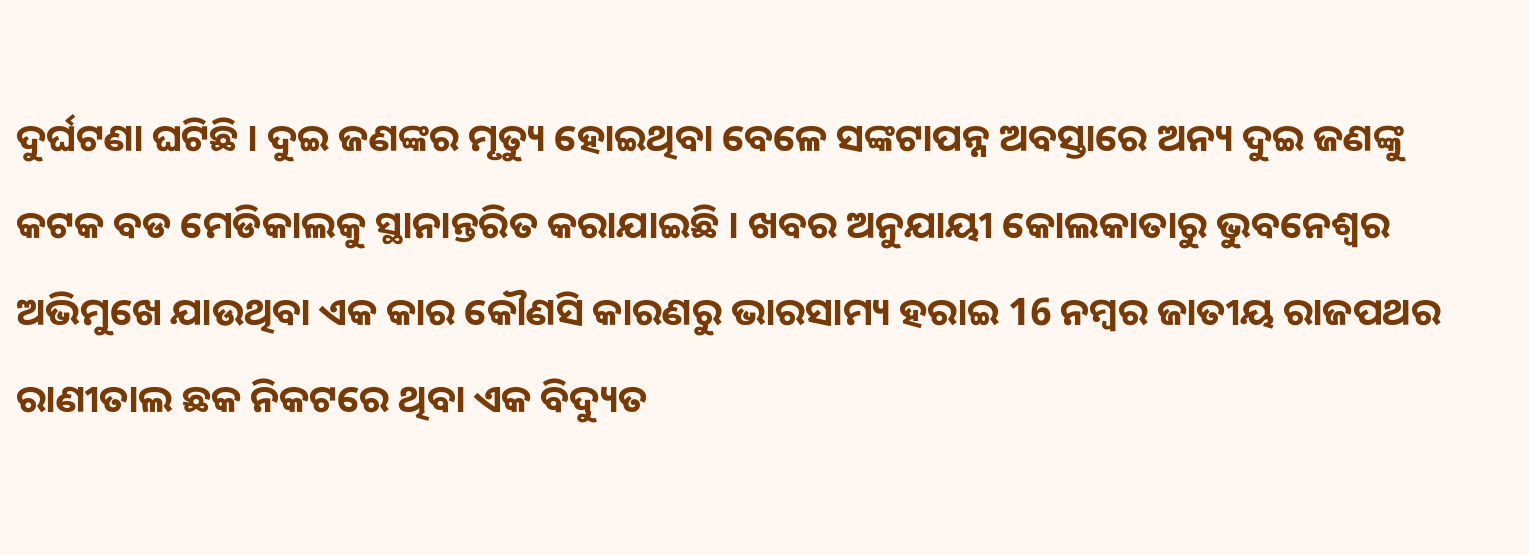ଦୁର୍ଘଟଣା ଘଟିଛି । ଦୁଇ ଜଣଙ୍କର ମୃତ୍ୟୁ ହୋଇଥିବା ବେଳେ ସଙ୍କଟାପନ୍ନ ଅବସ୍ତାରେ ଅନ୍ୟ ଦୁଇ ଜଣଙ୍କୁ କଟକ ବଡ ମେଡିକାଲକୁ ସ୍ଥାନାନ୍ତରିତ କରାଯାଇଛି । ଖବର ଅନୁଯାୟୀ କୋଲକାତାରୁ ଭୁବନେଶ୍ବର ଅଭିମୁଖେ ଯାଉଥିବା ଏକ କାର କୌଣସି କାରଣରୁ ଭାରସାମ୍ୟ ହରାଇ 16 ନମ୍ବର ଜାତୀୟ ରାଜପଥର ରାଣୀତାଲ ଛକ ନିକଟରେ ଥିବା ଏକ ବିଦ୍ୟୁତ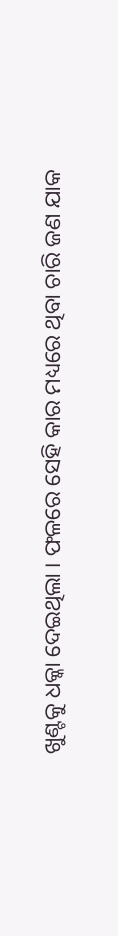ଖୁଣ୍ଟକୁ ଧକ୍କା ଦେଇଥିଲା । ଫଳରେ ସେହି କାର ମଧ୍ୟରେ ଥିବା ଚାରି ଜଣ ଯାକ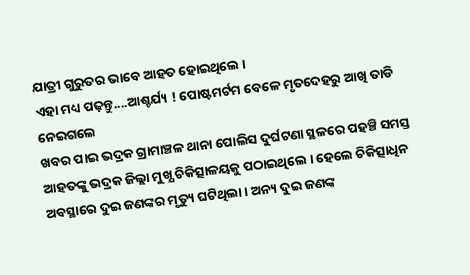ଯାତ୍ରୀ ଗୁରୁତର ଭାବେ ଆହତ ହୋଇଥିଲେ ।
ଏହା ମଧ୍ୟ ପଢ଼ନ୍ତୁ....ଆଶ୍ଚର୍ଯ୍ୟ ! ପୋଷ୍ଟମର୍ଟମ ବେଳେ ମୃତଦେହରୁ ଆଖି ତାଡି ନେଇଗଲେ
ଖବର ପାଇ ଭଦ୍ରକ ଗ୍ରାମାଞ୍ଚଳ ଥାନା ପୋଲିସ ଦୁର୍ଘଟଣା ସ୍ଥଳରେ ପହଞ୍ଚି ସମସ୍ତ ଆହତଙ୍କୁ ଭଦ୍ରକ ଜିଲ୍ଲା ମୁଖ୍ଯ ଚିକିତ୍ସାଳୟକୁ ପଠାଇଥିଲେ । ହେଲେ ଚିକିତ୍ସାଧିନ ଅବସ୍ଥାରେ ଦୁଇ ଜଣଙ୍କର ମୃତ୍ୟୁ ଘଟିଥିଲା । ଅନ୍ୟ ଦୁଇ ଜଣଙ୍କ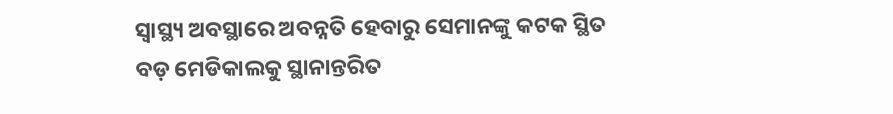ସ୍ୱାସ୍ଥ୍ୟ ଅବସ୍ଥାରେ ଅବନ୍ନତି ହେବାରୁ ସେମାନଙ୍କୁ କଟକ ସ୍ଥିତ ବଡ଼ ମେଡିକାଲକୁ ସ୍ଥାନାନ୍ତରିତ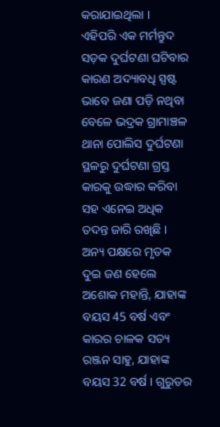କରାଯାଇଥିଲା ।
ଏହିପରି ଏକ ମର୍ମନ୍ତୁଦ ସଡ଼କ ଦୁର୍ଘଟଣା ଘଟିବାର କାରଣ ଅଦ୍ୟାବଧି ସ୍ପଷ୍ଟ ଭାବେ ଜଣା ପଡ଼ି ନଥିବା ବେଳେ ଭଦ୍ରକ ଗ୍ରାମାଞ୍ଚଳ ଥାନା ପୋଲିସ ଦୁର୍ଘଟଣା ସ୍ଥଳରୁ ଦୁର୍ଘଟଣା ଗ୍ରସ୍ତ କାରକୁ ଉଦ୍ଧାର କରିବା ସହ ଏନେଇ ଅଧିକ ତଦନ୍ତ ଜାରି ରଖିଛି । ଅନ୍ୟ ପକ୍ଷରେ ମୃତକ ଦୁଇ ଜଣ ହେଲେ ଅଶୋକ ମହାନ୍ତି, ଯାହାଙ୍କ ବୟସ 45 ବର୍ଷ ଏବଂ କାରର ଚାଳକ ସତ୍ୟ ରଞ୍ଜନ ସାହୁ, ଯାହାଙ୍କ ବୟସ 32 ବର୍ଷ । ଗୁରୁତର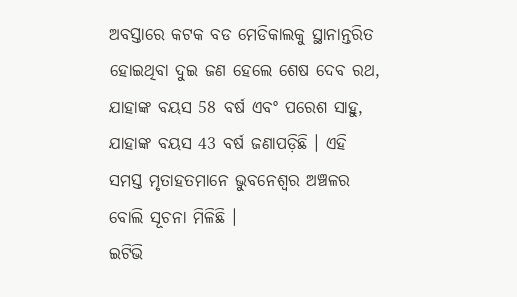ଅବସ୍ତାରେ କଟକ ବଡ ମେଡିକାଲକୁ ସ୍ଥାନାନ୍ତରିତ ହୋଇଥିବା ଦୁଇ ଜଣ ହେଲେ ଶେଷ ଦେବ ରଥ, ଯାହାଙ୍କ ବୟସ 58 ବର୍ଷ ଏବଂ ପରେଶ ସାହୁ, ଯାହାଙ୍କ ବୟସ 43 ବର୍ଷ ଜଣାପଡ଼ିଛି । ଏହି ସମସ୍ତ ମୃତାହତମାନେ ଭୁବନେଶ୍ୱର ଅଞ୍ଚଳର ବୋଲି ସୂଚନା ମିଳିଛି ।
ଇଟିଭି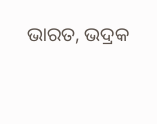ଭାରତ, ଭଦ୍ରକ